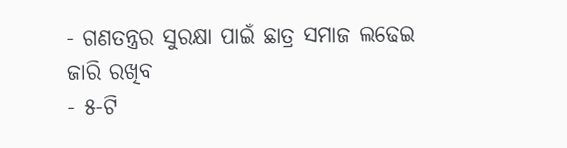- ଗଣତନ୍ତ୍ରର ସୁରକ୍ଷା ପାଇଁ ଛାତ୍ର ସମାଜ ଲଢେଇ ଜାରି ରଖିବ
- ୫-ଟି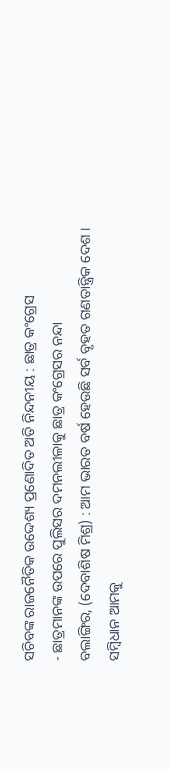ସଚିବଙ୍କ ରାଜନୈତିକ ଉଦ୍ଦେଶ୍ୟ ପ୍ରଣୋଦିତ ଅତି ନିନ୍ଦନୀୟ : ଛାତ୍ର କଂଗ୍ରେସ
- ଛାତ୍ରମାନଙ୍କ ଉପରେ ପୁଲିସର ଦମନଲୀଳାକୁ ଛାତ୍ର କଂଗ୍ରେସର ନନ୍ଦା
ବଲାଙ୍ଗିର, (ଦେବାଶିଷ ମିଶ୍ର) : ଆମ ଭାରତ ବର୍ଷ ହେଉଛି ସର୍ବ ବୃହତ ଗଣତାନ୍ତ୍ରିକ ଦେଶ । ସମ୍ବିଧାନ ଆମକୁ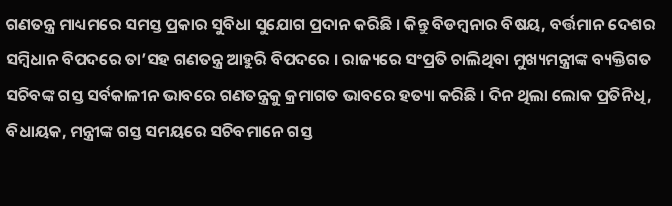ଗଣତନ୍ତ୍ର ମାଧ୍ୟମରେ ସମସ୍ତ ପ୍ରକାର ସୁବିଧା ସୁଯୋଗ ପ୍ରଦାନ କରିଛି । କିନ୍ତୁ ବିଡମ୍ବନାର ବିଷୟ, ବର୍ତ୍ତମାନ ଦେଶର ସମ୍ବିଧାନ ବିପଦରେ ତା’ସହ ଗଣତନ୍ତ୍ର ଆହୁରି ବିପଦରେ । ରାଜ୍ୟରେ ସଂପ୍ରତି ଚାଲିଥିବା ମୁଖ୍ୟମନ୍ତ୍ରୀଙ୍କ ବ୍ୟକ୍ତିଗତ ସଚିବଙ୍କ ଗସ୍ତ ସର୍ବକାଳୀନ ଭାବରେ ଗଣତନ୍ତ୍ରକୁ କ୍ରମାଗତ ଭାବରେ ହତ୍ୟା କରିଛି । ଦିନ ଥିଲା ଲୋକ ପ୍ରତିନିଧି, ବିଧାୟକ, ମନ୍ତ୍ରୀଙ୍କ ଗସ୍ତ ସମୟରେ ସଚିବମାନେ ଗସ୍ତ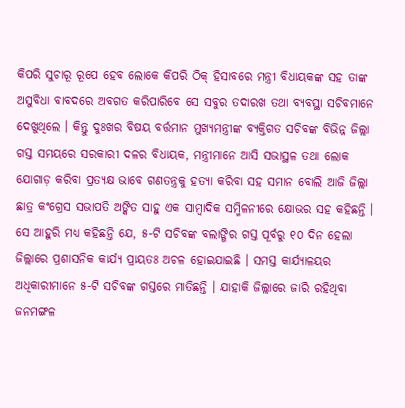କିପରି ସୁଚାରୂ ରୂପେ ହେବ ଲୋକେ କିପରି ଠିକ୍ ହିସାବରେ ମନ୍ତ୍ରୀ ବିଧାୟକଙ୍କ ସହ ତାଙ୍କ ଅସୁବିଧା ବାବଦରେ ଅବଗତ କରିପାରିବେ ସେ ସବୁର ତଦାରଖ ତଥା ବ୍ୟବସ୍ଥା ସଚିବମାନେ ଦେଖୁଥିଲେ । କିନ୍ତୁ ଦୁଃଖର ବିଷୟ ବର୍ତ୍ତମାନ ମୁଖ୍ୟମନ୍ତ୍ରୀଙ୍କ ବ୍ୟକ୍ତିଗତ ସଚିବଙ୍କ ବିଭିନ୍ନ ଜିଲ୍ଲା ଗସ୍ତ ସମୟରେ ସରକାରୀ ଦଳର ବିଧାୟକ, ମନ୍ତ୍ରୀମାନେ ଆସି ସଭାସ୍ଥଳ ତଥା ଲୋକ ଯୋଗାଡ଼ କରିବା ପ୍ରତ୍ୟକ୍ଷ ଭାବେ ଗଣତନ୍ତ୍ରକୁ ହତ୍ୟା କରିବା ସହ ସମାନ ବୋଲି ଆଜି ଜିଲ୍ଲା ଛାତ୍ର କଂଗ୍ରେସ ସଭାପତି ଅଙ୍କିତ ସାହୁ ଏକ ସାମ୍ବାଦିକ ସମ୍ମିଳନୀରେ କ୍ଷୋଭର ସହ କହିଛନ୍ତି ।
ସେ ଆହୁରି ମଧ୍ୟ କହିଛନ୍ତି ଯେ, ୫-ଟି ସଚିବଙ୍କ ବଲାଙ୍ଗିର ଗସ୍ତ ପୂର୍ବରୁ ୧୦ ଦିନ ହେଲା ଜିଲ୍ଲାରେ ପ୍ରଶାସନିକ କାର୍ଯ୍ୟ ପ୍ରାୟତଃ ଅଚଳ ହୋଇଯାଇଛି । ସମସ୍ତ କାର୍ଯ୍ୟାଳୟର ଅଧିକାରୀମାନେ ୫-ଟି ସଚିବଙ୍କ ଗସ୍ତରେ ମାତିଛନ୍ତି । ଯାହାକି ଜିଲ୍ଲାରେ ଜାରି ରହିଥିବା ଜନମଙ୍ଗଳ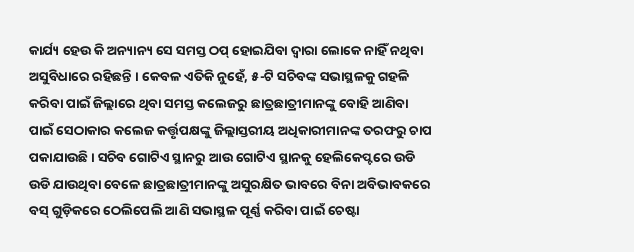କାର୍ଯ୍ୟ ହେଉ କି ଅନ୍ୟାନ୍ୟ ସେ ସମସ୍ତ ଠପ୍ ହୋଇଯିବା ଦ୍ୱାରା ଲୋକେ ନାହିଁ ନଥିବା ଅସୁବିଧାରେ ରହିଛନ୍ତି । କେବଳ ଏତିକି ନୁହେଁ, ୫-ଟି ସଚିବଙ୍କ ସଭାସ୍ଥଳକୁ ଗହଳି କରିବା ପାଇଁ ଜିଲ୍ଲାରେ ଥିବା ସମସ୍ତ କଲେଜରୁ ଛାତ୍ରଛାତ୍ରୀମାନଙ୍କୁ ବୋହି ଆଣିବା ପାଇଁ ସେଠାକାର କଲେଜ କର୍ତ୍ତୃପକ୍ଷଙ୍କୁ ଜିଲ୍ଲାସ୍ତରୀୟ ଅଧିକାରୀମାନଙ୍କ ତରଫରୁ ଚାପ ପକାଯାଉଛି । ସଚିବ ଗୋଟିଏ ସ୍ଥାନରୁ ଆଉ ଗୋଟିଏ ସ୍ଥାନକୁ ହେଲିକେପ୍ଟରେ ଉଡି ଉଡି ଯାଉଥିବା ବେଳେ ଛାତ୍ରଛାତ୍ରୀମାନଙ୍କୁ ଅସୁରକ୍ଷିତ ଭାବରେ ବିନା ଅବିଭାବକରେ ବସ୍ ଗୁଡ଼ିକରେ ଠେଲିପେଲି ଆଣି ସଭାସ୍ଥଳ ପୂର୍ଣ୍ଣ କରିବା ପାଇଁ ଚେଷ୍ଟା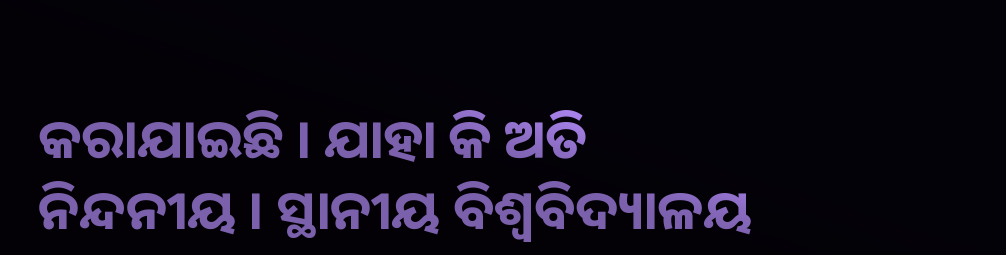କରାଯାଇଛି । ଯାହା କି ଅତି ନିନ୍ଦନୀୟ । ସ୍ଥାନୀୟ ବିଶ୍ୱବିଦ୍ୟାଳୟ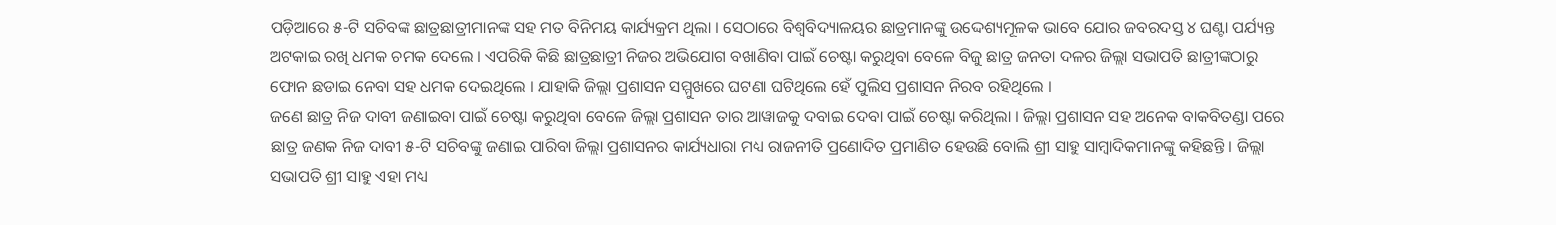ପଡ଼ିଆରେ ୫-ଟି ସଚିବଙ୍କ ଛାତ୍ରଛାତ୍ରୀମାନଙ୍କ ସହ ମତ ବିନିମୟ କାର୍ଯ୍ୟକ୍ରମ ଥିଲା । ସେଠାରେ ବିଶ୍ୱବିଦ୍ୟାଳୟର ଛାତ୍ରମାନଙ୍କୁ ଉଦ୍ଦେଶ୍ୟମୂଳକ ଭାବେ ଯୋର ଜବରଦସ୍ତ ୪ ଘଣ୍ଟା ପର୍ଯ୍ୟନ୍ତ ଅଟକାଇ ରଖି ଧମକ ଚମକ ଦେଲେ । ଏପରିକି କିଛି ଛାତ୍ରଛାତ୍ରୀ ନିଜର ଅଭିଯୋଗ ବଖାଣିବା ପାଇଁ ଚେଷ୍ଟା କରୁଥିବା ବେଳେ ବିଜୁ ଛାତ୍ର ଜନତା ଦଳର ଜିଲ୍ଲା ସଭାପତି ଛାତ୍ରୀଙ୍କଠାରୁ ଫୋନ ଛଡାଇ ନେବା ସହ ଧମକ ଦେଇଥିଲେ । ଯାହାକି ଜିଲ୍ଲା ପ୍ରଶାସନ ସମ୍ମୁଖରେ ଘଟଣା ଘଟିଥିଲେ ହେଁ ପୁଲିସ ପ୍ରଶାସନ ନିରବ ରହିଥିଲେ ।
ଜଣେ ଛାତ୍ର ନିଜ ଦାବୀ ଜଣାଇବା ପାଇଁ ଚେଷ୍ଟା କରୁଥିବା ବେଳେ ଜିଲ୍ଲା ପ୍ରଶାସନ ତାର ଆୱାଜକୁ ଦବାଇ ଦେବା ପାଇଁ ଚେଷ୍ଟା କରିଥିଲା । ଜିଲ୍ଲା ପ୍ରଶାସନ ସହ ଅନେକ ବାକବିତଣ୍ଡା ପରେ ଛାତ୍ର ଜଣକ ନିଜ ଦାବୀ ୫-ଟି ସଚିବଙ୍କୁ ଜଣାଇ ପାରିବା ଜିଲ୍ଲା ପ୍ରଶାସନର କାର୍ଯ୍ୟଧାରା ମଧ୍ୟ ରାଜନୀତି ପ୍ରଣୋଦିତ ପ୍ରମାଣିତ ହେଉଛି ବୋଲି ଶ୍ରୀ ସାହୁ ସାମ୍ବାଦିକମାନଙ୍କୁ କହିଛନ୍ତି । ଜିଲ୍ଲା ସଭାପତି ଶ୍ରୀ ସାହୁ ଏହା ମଧ୍ୟ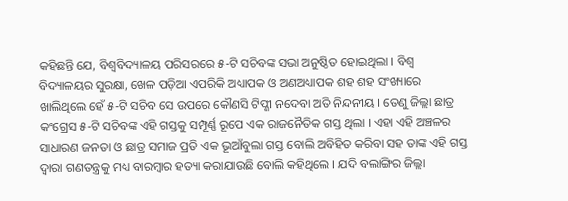କହିଛନ୍ତି ଯେ, ବିଶ୍ୱବିଦ୍ୟାଳୟ ପରିସରରେ ୫-ଟି ସଚିବଙ୍କ ସଭା ଅନୁଷ୍ଠିତ ହୋଇଥିଲା । ବିଶ୍ୱ ବିଦ୍ୟାଳୟର ସୁରକ୍ଷା, ଖେଳ ପଡ଼ିଆ ଏପରିକି ଅଧ୍ୟାପକ ଓ ଅଣଅଧ୍ୟାପକ ଶହ ଶହ ସଂଖ୍ୟାରେ ଖାଲିଥିଲେ ହେଁ ୫-ଟି ସଚିବ ସେ ଉପରେ କୌଣସି ଟିପ୍ଣୀ ନଦେବା ଅତି ନିନ୍ଦନୀୟ । ତେଣୁ ଜିଲ୍ଲା ଛାତ୍ର କଂଗ୍ରେସ ୫-ଟି ସଚିବଙ୍କ ଏହି ଗସ୍ତକୁ ସମ୍ପୂର୍ଣ୍ଣ ରୂପେ ଏକ ରାଜନୈତିକ ଗସ୍ତ ଥିଲା । ଏହା ଏହି ଅଞ୍ଚଳର ସାଧାରଣ ଜନତା ଓ ଛାତ୍ର ସମାଜ ପ୍ରତି ଏକ ଭୂଆଁବୁଲା ଗସ୍ତ ବୋଲି ଅବିହିତ କରିବା ସହ ତାଙ୍କ ଏହି ଗସ୍ତ ଦ୍ୱାରା ଗଣତନ୍ତ୍ରକୁ ମଧ୍ୟ ବାରମ୍ବାର ହତ୍ୟା କରାଯାଉଛି ବୋଲି କହିଥିଲେ । ଯଦି ବଲାଙ୍ଗିର ଜିଲ୍ଲା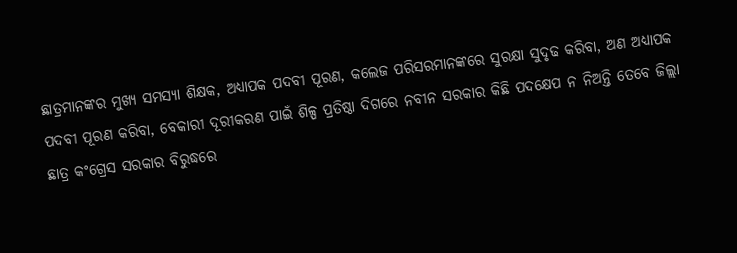ଛାତ୍ରମାନଙ୍କର ମୁଖ୍ୟ ସମସ୍ୟା ଶିକ୍ଷକ, ଅଧ୍ୟାପକ ପଦବୀ ପୂରଣ, କଲେଜ ପରିସରମାନଙ୍କରେ ସୁରକ୍ଷା ସୁଦୃଢ କରିବା, ଅଣ ଅଧ୍ୟାପକ ପଦବୀ ପୂରଣ କରିବା, ବେକାରୀ ଦୂରୀକରଣ ପାଇଁ ଶିଳ୍ପ ପ୍ରତିଷ୍ଠା ଦିଗରେ ନବୀନ ସରକାର କିଛି ପଦକ୍ଷେପ ନ ନିଅନ୍ତି ତେବେ ଜିଲ୍ଲା ଛାତ୍ର କଂଗ୍ରେସ ସରକାର ବିରୁଦ୍ଧରେ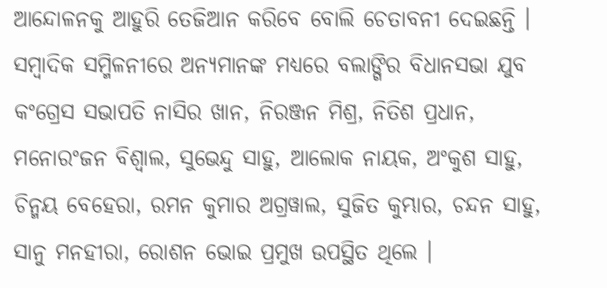ଆନ୍ଦୋଳନକୁ ଆହୁରି ତେଜିଆନ କରିବେ ବୋଲି ଚେତାବନୀ ଦେଇଛନ୍ତି । ସମ୍ବାଦିକ ସମ୍ମିଳନୀରେ ଅନ୍ୟମାନଙ୍କ ମଧ୍ୟରେ ବଲାଙ୍ଗିର ବିଧାନସଭା ଯୁବ କଂଗ୍ରେସ ସଭାପତି ନାସିର ଖାନ, ନିରଞ୍ଜନ ମିଶ୍ର, ନିତିଶ ପ୍ରଧାନ, ମନୋରଂଜନ ବିଶ୍ୱାଲ, ସୁଭେନ୍ଦୁ ସାହୁ, ଆଲୋକ ନାୟକ, ଅଂକୁଶ ସାହୁ, ଚିନ୍ମୟ ବେହେରା, ରମନ କୁମାର ଅଗ୍ରୱାଲ, ସୁଜିତ କୁମ୍ଭାର, ଚନ୍ଦନ ସାହୁ, ସାନୁ ମନହୀରା, ରୋଶନ ଭୋଇ ପ୍ରମୁଖ ଉପସ୍ଥିତ ଥିଲେ ।